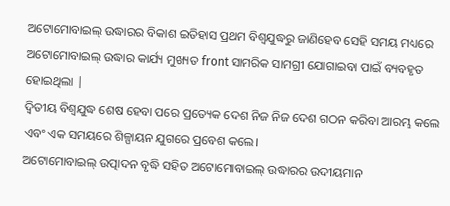ଅଟୋମୋବାଇଲ୍ ଉଦ୍ଧାରର ବିକାଶ ଇତିହାସ ପ୍ରଥମ ବିଶ୍ୱଯୁଦ୍ଧରୁ ଜାଣିହେବ ସେହି ସମୟ ମଧ୍ୟରେ ଅଟୋମୋବାଇଲ୍ ଉଦ୍ଧାର କାର୍ଯ୍ୟ ମୁଖ୍ୟତ front ସାମରିକ ସାମଗ୍ରୀ ଯୋଗାଇବା ପାଇଁ ବ୍ୟବହୃତ ହୋଇଥିଲା |
ଦ୍ୱିତୀୟ ବିଶ୍ୱଯୁଦ୍ଧ ଶେଷ ହେବା ପରେ ପ୍ରତ୍ୟେକ ଦେଶ ନିଜ ନିଜ ଦେଶ ଗଠନ କରିବା ଆରମ୍ଭ କଲେ ଏବଂ ଏକ ସମୟରେ ଶିଳ୍ପାୟନ ଯୁଗରେ ପ୍ରବେଶ କଲେ।
ଅଟୋମୋବାଇଲ୍ ଉତ୍ପାଦନ ବୃଦ୍ଧି ସହିତ ଅଟୋମୋବାଇଲ୍ ଉଦ୍ଧାରର ଉଦୀୟମାନ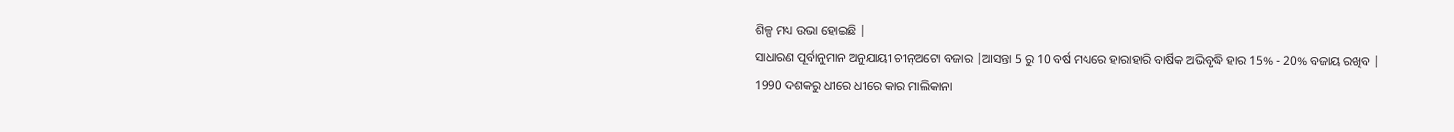ଶିଳ୍ପ ମଧ୍ୟ ଉଭା ହୋଇଛି |
ସାଧାରଣ ପୂର୍ବାନୁମାନ ଅନୁଯାୟୀ ଚୀନ୍ଅଟୋ ବଜାର |ଆସନ୍ତା 5 ରୁ 10 ବର୍ଷ ମଧ୍ୟରେ ହାରାହାରି ବାର୍ଷିକ ଅଭିବୃଦ୍ଧି ହାର 15% - 20% ବଜାୟ ରଖିବ |
1990 ଦଶକରୁ ଧୀରେ ଧୀରେ କାର ମାଲିକାନା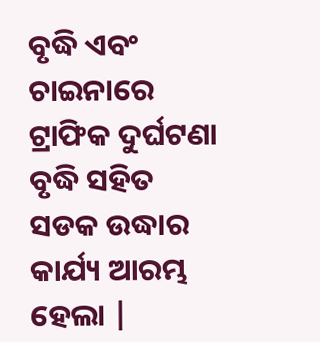ବୃଦ୍ଧି ଏବଂ ଚାଇନାରେ ଟ୍ରାଫିକ ଦୁର୍ଘଟଣା ବୃଦ୍ଧି ସହିତ ସଡକ ଉଦ୍ଧାର କାର୍ଯ୍ୟ ଆରମ୍ଭ ହେଲା |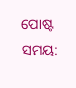ପୋଷ୍ଟ ସମୟ: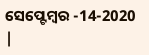ସେପ୍ଟେମ୍ବର -14-2020 |